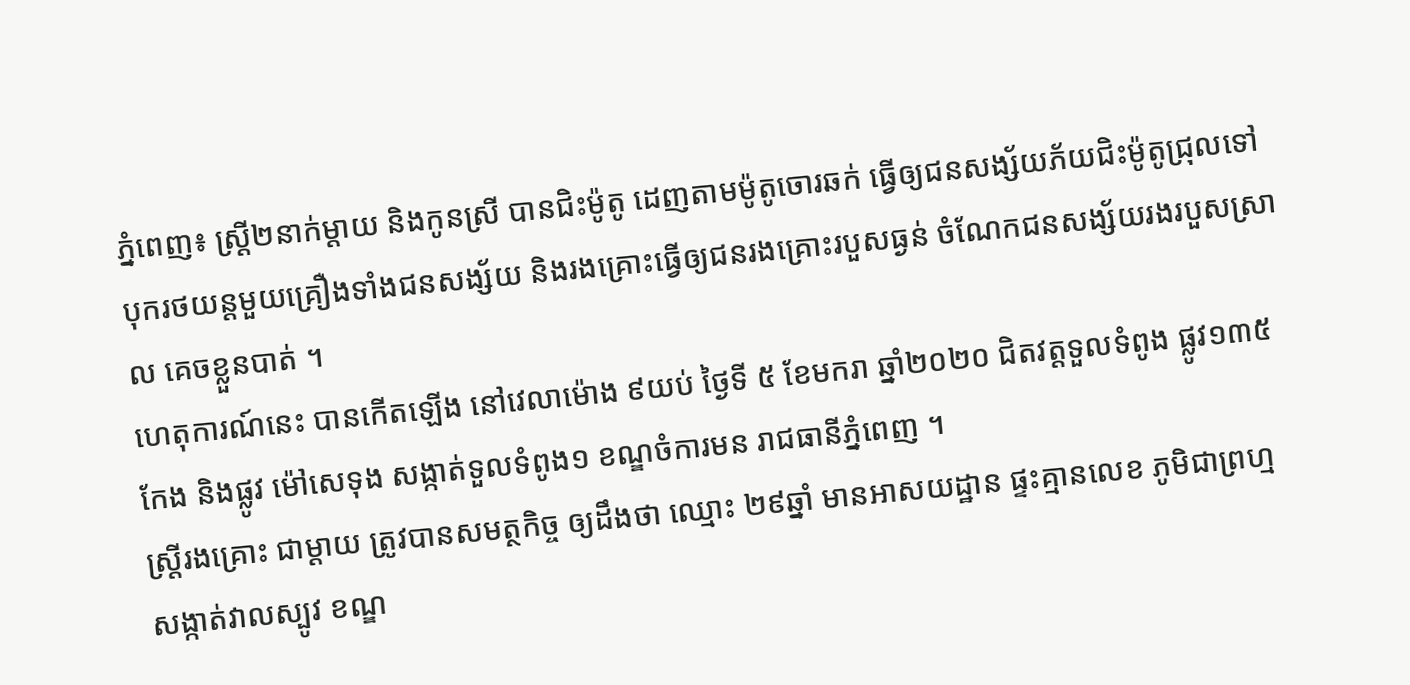ភ្នំពេញ៖ ស្ត្រី២នាក់ម្តាយ និងកូនស្រី បានជិះម៉ូតូ ដេញតាមម៉ូតូចោរឆក់ ធ្វើឲ្យជនសង្ស័យភ័យជិះម៉ូតូជ្រុលទៅបុករថយន្តមួយគ្រឿងទាំងជនសង្ស័យ និងរងគ្រោះធ្វើឲ្យជនរងគ្រោះរបួសធ្ងន់ ចំណែកជនសង្ស័យរងរបួសស្រាល គេចខ្លួនបាត់ ។
ហេតុការណ៍នេះ បានកើតឡើង នៅវេលាម៉ោង ៩យប់ ថ្ងៃទី ៥ ខែមករា ឆ្នាំ២០២០ ជិតវត្តទួលទំពូង ផ្លូវ១៣៥កែង និងផ្លូវ ម៉ៅសេទុង សង្កាត់ទួលទំពូង១ ខណ្ឌចំការមន រាជធានីភ្នំពេញ ។
ស្ត្រីរងគ្រោះ ជាម្ដាយ ត្រូវបានសមត្ថកិច្ច ឲ្យដឹងថា ឈ្មោះ ២៩ឆ្នាំ មានអាសយដ្ឋាន ផ្ទះគ្មានលេខ ភូមិជាព្រហ្ម សង្កាត់វាលស្បូវ ខណ្ឌ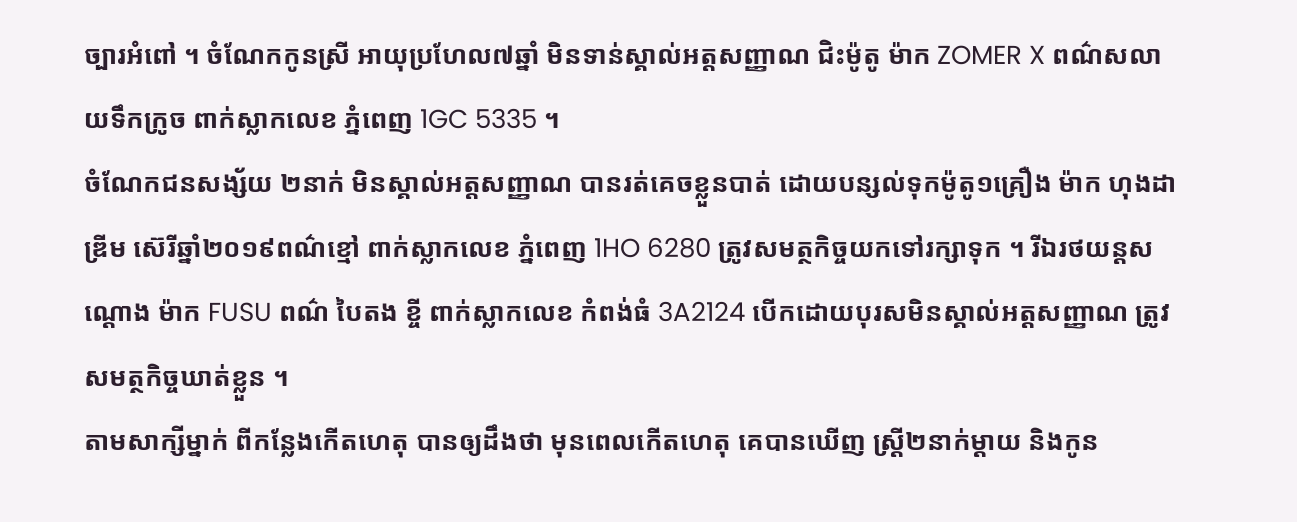ច្បារអំពៅ ។ ចំណែកកូនស្រី អាយុប្រហែល៧ឆ្នាំ មិនទាន់ស្គាល់អត្តសញ្ញាណ ជិះម៉ូតូ ម៉ាក ZOMER X ពណ៌សលាយទឹកក្រូច ពាក់ស្លាកលេខ ភ្នំពេញ 1GC 5335 ។
ចំណែកជនសង្ស័យ ២នាក់ មិនស្គាល់អត្តសញ្ញាណ បានរត់គេចខ្លួនបាត់ ដោយបន្សល់ទុកម៉ូតូ១គ្រឿង ម៉ាក ហុងដាឌ្រីម ស៊េរីឆ្នាំ២០១៩ពណ៌ខ្មៅ ពាក់ស្លាកលេខ ភ្នំពេញ 1HO 6280 ត្រូវសមត្ថកិច្ចយកទៅរក្សាទុក ។ រីឯរថយន្តសណ្តោង ម៉ាក FUSU ពណ៌ បៃតង ខ្ចី ពាក់ស្លាកលេខ កំពង់ធំ 3A2124 បើកដោយបុរសមិនស្គាល់អត្តសញ្ញាណ ត្រូវសមត្ថកិច្ចឃាត់ខ្លួន ។
តាមសាក្សីម្នាក់ ពីកន្លែងកើតហេតុ បានឲ្យដឹងថា មុនពេលកើតហេតុ គេបានឃើញ ស្ត្រី២នាក់ម្តាយ និងកូន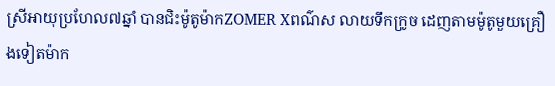ស្រីអាយុប្រហែល៧ឆ្នាំ បានជិះម៉ូតូម៉ាកZOMER Xពណ៌ស លាយទឹកក្រូច ដេញតាមម៉ូតូមួយគ្រឿងទៀតម៉ាក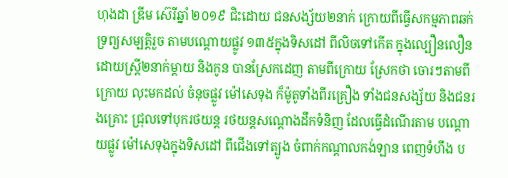ហុងដា ឌ្រីម ស៊េរីឆ្នាំ ២០១៩ ជិះដោយ ជនសង្ស័យ២នាក់ ក្រោយពីធ្វើសកម្មភាពឆក់ទ្រព្យសម្បត្តិរួច តាមបណ្ដោយផ្លូវ ១៣៥ក្នុងទិសដៅ ពីលិចទៅកើត ក្នុងល្បឿនលឿន ដោយស្ត្រី២នាក់ម្តាយ និងកូន បានស្រែកដេញ តាមពីក្រោយ ស្រែកថា ចោរៗតាមពីក្រោយ លុះមកដល់ ចំនុចផ្លូវ ម៉ៅសេទុង ក៏ម៉ូតូទាំងពីរគ្រឿង ទាំងជនសង្ស័យ និងជនរងគ្រោះ ជ្រុលទៅបុករថយន្ត រថយន្តសណ្តោងដឹកទំនិញ ដែលធ្វើដំណើរតាម បណ្ដោយផ្លូវ ម៉ៅសេទុងក្នុងទិសដៅ ពីជើងទៅត្បូង ចំពាក់កណ្ដាលកង់ឡាន ពេញទំហឹង ប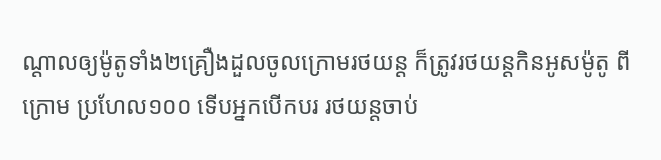ណ្តាលឲ្យម៉ូតូទាំង២គ្រឿងដួលចូលក្រោមរថយន្ត ក៏ត្រូវរថយន្តកិនអូសម៉ូតូ ពីក្រោម ប្រហែល១០០ ទើបអ្នកបើកបរ រថយន្តចាប់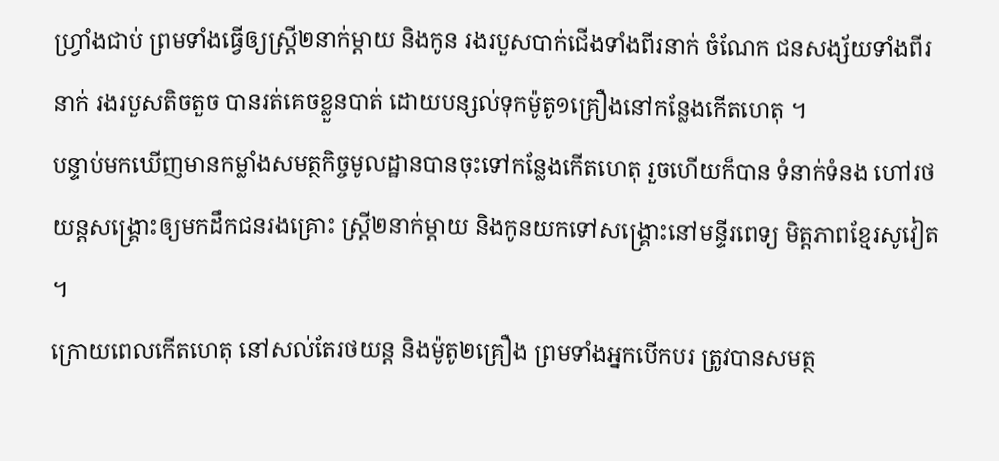ហ្វ្រាំងជាប់ ព្រមទាំងធ្វើឲ្យស្ត្រី២នាក់ម្តាយ និងកូន រងរបួសបាក់ជើងទាំងពីរនាក់ ចំណែក ជនសង្ស័យទាំងពីរនាក់ រងរបួសតិចតួច បានរត់គេចខ្លួនបាត់ ដោយបន្សល់ទុកម៉ូតូ១គ្រឿងនៅកន្លែងកើតហេតុ ។
បន្ទាប់មកឃើញមានកម្លាំងសមត្ថកិច្ចមូលដ្ឋានបានចុះទៅកន្លែងកើតហេតុ រួចហើយក៏បាន ទំនាក់ទំនង ហៅរថយន្តសង្គ្រោះឲ្យមកដឹកជនរងគ្រោះ ស្ត្រី២នាក់ម្តាយ និងកូនយកទៅសង្គ្រោះនៅមន្ទីរពេទ្យ មិត្តភាពខ្មែរសូវៀត ។
ក្រោយពេលកើតហេតុ នៅសល់តែរថយន្ត និងម៉ូតូ២គ្រឿង ព្រមទាំងអ្នកបើកបរ ត្រូវបានសមត្ថ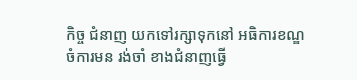កិច្ច ជំនាញ យកទៅរក្សាទុកនៅ អធិការខណ្ឌចំការមន រង់ចាំ ខាងជំនាញធ្វើ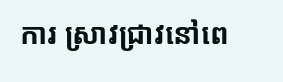ការ ស្រាវជ្រាវនៅពេ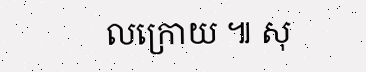លក្រោយ ៕ សុ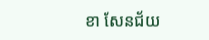ខា សែនជ័យ